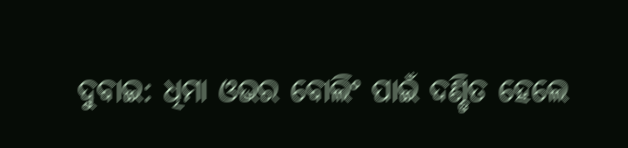ଦୁବାଇ: ଧିମା ଓଭର ବୋଲିଂ ପାଇଁ ଦଣ୍ଡିତ ହେଲେ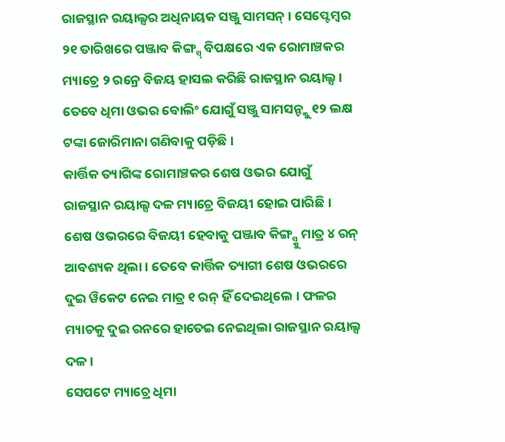ରାଜସ୍ଥାନ ରୟାଲ୍ସର ଅଧିନାୟକ ସଞ୍ଜୁ ସାମସନ୍ । ସେପ୍ଟେମ୍ବର ୨୧ ତାରିଖରେ ପଞ୍ଜାବ କିଙ୍ଗ୍ସ୍ ବିପକ୍ଷରେ ଏକ ରୋମାଞ୍ଚକର ମ୍ୟାଚ୍ରେ ୨ ରନ୍ରେ ବିଜୟ ହାସଲ କରିଛି ରାଜସ୍ଥାନ ରୟାଲ୍ସ । ତେବେ ଧିମା ଓଭର ବୋଲିଂ ଯୋଗୁଁ ସଞ୍ଜୁ ସାମସନ୍ଙ୍କୁ ୧୨ ଲକ୍ଷ ଟଙ୍କା ଜୋରିମାନା ଗଣିବାକୁ ପଡ଼ିଛି ।
କାର୍ତ୍ତିକ ତ୍ୟାଗିଙ୍କ ରୋମାଞ୍ଚକର ଶେଷ ଓଭର ଯୋଗୁଁ ରାଜସ୍ଥାନ ରୟାଲ୍ସ ଦଳ ମ୍ୟାଚ୍ରେ ବିଜୟୀ ହୋଇ ପାରିଛି । ଶେଷ ଓଭରରେ ବିଜୟୀ ହେବାକୁ ପଞ୍ଜାବ କିଙ୍ଗ୍ସ୍କୁ ମାତ୍ର ୪ ରନ୍ ଆବଶ୍ୟକ ଥିଲା । ତେବେ କାର୍ତ୍ତିକ ତ୍ୟାଗୀ ଶେଷ ଓଭରରେ ଦୁଇ ୱିକେଟ ନେଇ ମାତ୍ର ୧ ରନ୍ ହିଁ ଦେଇଥିଲେ । ଫଳର ମ୍ୟାଚକୁ ଦୁଇ ରନରେ ହାତେଇ ନେଇଥିଲା ରାଜସ୍ଥାନ ରୟାଲ୍ସ ଦଳ ।
ସେପଟେ ମ୍ୟାଚ୍ରେ ଧିମା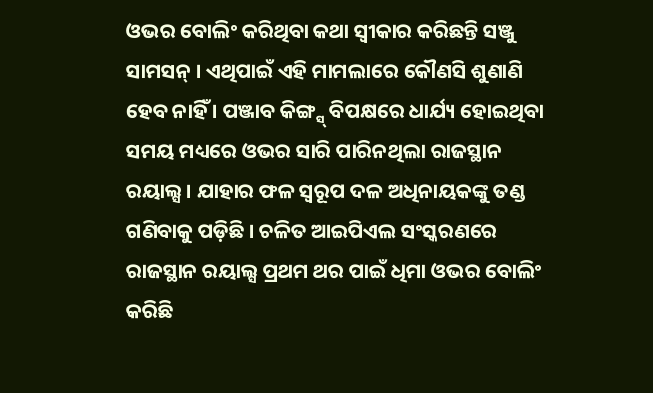ଓଭର ବୋଲିଂ କରିଥିବା କଥା ସ୍ବୀକାର କରିଛନ୍ତି ସଞ୍ଜୁ ସାମସନ୍ । ଏଥିପାଇଁ ଏହି ମାମଲାରେ କୌଣସି ଶୁଣାଣି ହେବ ନାହିଁ । ପଞ୍ଜାବ କିଙ୍ଗ୍ସ୍ ବିପକ୍ଷରେ ଧାର୍ଯ୍ୟ ହୋଇଥିବା ସମୟ ମଧ୍ୟରେ ଓଭର ସାରି ପାରିନଥିଲା ରାଜସ୍ଥାନ ରୟାଲ୍ସ । ଯାହାର ଫଳ ସ୍ବରୂପ ଦଳ ଅଧିନାୟକଙ୍କୁ ତଣ୍ଡ ଗଣିବାକୁ ପଡ଼ିଛି । ଚଳିତ ଆଇପିଏଲ ସଂସ୍କରଣରେ ରାଜସ୍ଥାନ ରୟାଲ୍ସ ପ୍ରଥମ ଥର ପାଇଁ ଧିମା ଓଭର ବୋଲିଂ କରିଛି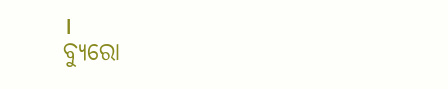।
ବ୍ୟୁରୋ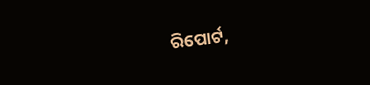ରିପୋର୍ଟ,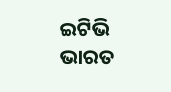ଇଟିଭି ଭାରତ